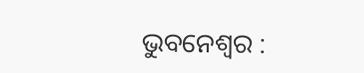ଭୁବନେଶ୍ୱର :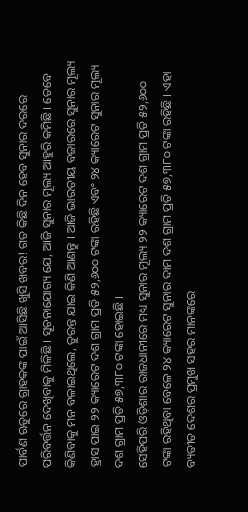ପାର୍ବଣ ଋତୁରେ ଗ୍ରାହକଙ୍କ ପାଇଁ ଆସିଛି ଖୁସି ଖବର! ଗତ କିଛି ଦିନ ହେବ ସୁନାର ଦରରେ ପରିବର୍ତ୍ତନ ଦେଖିବାକୁ ମିଳିଛି । ସୂଚନାଯୋଗ୍ୟ ଯେ, ଆଜି ସୁନାର ମୂଲ୍ୟ ଆହୁରି କମିଛି । ତେବେ କିଣିବାକୁ ମନ ବଳାଇଥିଲେ, ତୁରନ୍ତ ଯାଇ କିଣି ଆଣନ୍ତୁ । ଆଜି ଭାରତୀୟ ବଜାରରେ ସୁନାର ମୂଲ୍ୟ ହ୍ରାସ ପାଇ ୨୨ କ୍ୟାରେଟ ଦଶ ଗ୍ରାମ ପ୍ରତି ୫୨,୬୦୦ ଟଙ୍କା ରହିଛି ଏବଂ ୨୪ କ୍ୟାରେଟ ସୁନାର ମୂଲ୍ୟ ଦଶ ଗ୍ରାମ ପ୍ରତି ୫୭,୩୮୦ ଟଙ୍କା ହୋଇଛି ।
ସେହିପରି ଓଡ଼ିଶାର ରାଜଧାନୀରେ ମଧ୍ୟ ସୁନାର ମୂଲ୍ୟ ୨୨ କ୍ୟାରେଟ ଦଶ ଗ୍ରାମ ପ୍ରତି ୫୨,୬୦୦ ଟଙ୍କା ରହିଥିବା ବେଳେ ୨୪ କ୍ୟାରେଟ ସୁନାର ଦାମ ଦଶ ଗ୍ରାମ ପ୍ରତି ୫୭,୩୮୦ ଟଙ୍କା ରହିଛି । ଏହା ବ୍ୟତୀତ ଦେଶର ପ୍ରମୁଖ ସହର ମାନଙ୍କରେ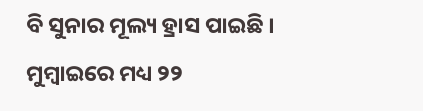ବି ସୁନାର ମୂଲ୍ୟ ହ୍ରାସ ପାଇଛି । ମୁମ୍ବାଇରେ ମଧ୍ୟ ୨୨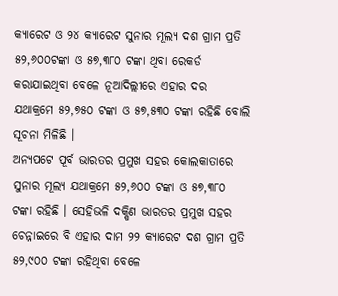କ୍ୟାରେଟ ଓ ୨୪ କ୍ୟାରେଟ ସୁନାର ମୂଲ୍ୟ ଦଶ ଗ୍ରାମ ପ୍ରତି ୫୨,୬୦୦ଟଙ୍କା ଓ ୫୭,୩୮୦ ଟଙ୍କା ଥିବା ରେକର୍ଡ କରାଯାଇଥିବା ବେଳେ ନୂଆଦିଲ୍ଲୀରେ ଏହାର ଦର ଯଥାକ୍ରମେ ୫୨,୭୫୦ ଟଙ୍କା ଓ ୫୭,୫୩୦ ଟଙ୍କା ରହିଛି ବୋଲି ସୂଚନା ମିଳିଛି ।
ଅନ୍ୟପଟେ ପୂର୍ବ ଭାରତର ପ୍ରମୁଖ ସହର କୋଲକାତାରେ ସୁନାର ମୂଲ୍ୟ ଯଥାକ୍ରମେ ୫୨,୬୦୦ ଟଙ୍କା ଓ ୫୭,୩୮୦ ଟଙ୍କା ରହିଛି । ସେହିଭଳି ଦକ୍ଷିଣ ଭାରତର ପ୍ରମୁଖ ସହର ଚେନ୍ନାଇରେ ବି ଏହାର ଦାମ ୨୨ କ୍ୟାରେଟ ଦଶ ଗ୍ରାମ ପ୍ରତି ୫୨,୯୦୦ ଟଙ୍କା ରହିଥିବା ବେଳେ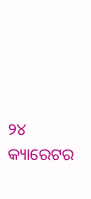୨୪ କ୍ୟାରେଟର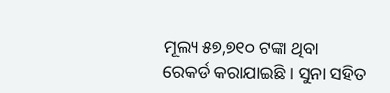ମୂଲ୍ୟ ୫୭,୭୧୦ ଟଙ୍କା ଥିବା ରେକର୍ଡ କରାଯାଇଛି । ସୁନା ସହିତ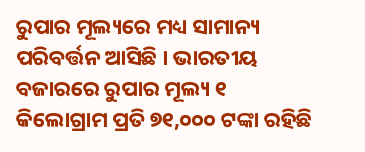ରୁପାର ମୂଲ୍ୟରେ ମଧ୍ୟ ସାମାନ୍ୟ ପରିବର୍ତ୍ତନ ଆସିଛି । ଭାରତୀୟ ବଜାରରେ ରୁପାର ମୂଲ୍ୟ ୧ କିଲୋଗ୍ରାମ ପ୍ରତି ୭୧,୦୦୦ ଟଙ୍କା ରହିଛି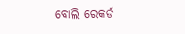ବୋଲି ରେକର୍ଡ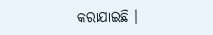କରାଯାଇଛି ।